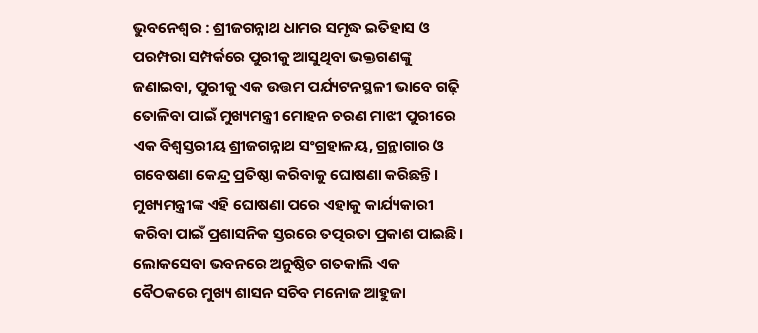ଭୁବନେଶ୍ବର : ଶ୍ରୀଜଗନ୍ନାଥ ଧାମର ସମୃଦ୍ଧ ଇତିହାସ ଓ ପରମ୍ପରା ସମ୍ପର୍କରେ ପୁରୀକୁ ଆସୁଥିବା ଭକ୍ତଗଣଙ୍କୁ ଜଣାଇବା, ପୁରୀକୁ ଏକ ଉତ୍ତମ ପର୍ଯ୍ୟଟନସ୍ଥଳୀ ଭାବେ ଗଢ଼ି ତୋଳିବା ପାଇଁ ମୁଖ୍ୟମନ୍ତ୍ରୀ ମୋହନ ଚରଣ ମାଝୀ ପୁରୀରେ ଏକ ବିଶ୍ବସ୍ତରୀୟ ଶ୍ରୀଜଗନ୍ନାଥ ସଂଗ୍ରହାଳୟ, ଗ୍ରନ୍ଥାଗାର ଓ ଗବେଷଣା କେନ୍ଦ୍ର ପ୍ରତିଷ୍ଠା କରିବାକୁ ଘୋଷଣା କରିଛନ୍ତି। ମୁଖ୍ୟମନ୍ତ୍ରୀଙ୍କ ଏହି ଘୋଷଣା ପରେ ଏହାକୁ କାର୍ଯ୍ୟକାରୀ କରିବା ପାଇଁ ପ୍ରଶାସନିକ ସ୍ତରରେ ତତ୍ପରତା ପ୍ରକାଶ ପାଇଛି। ଲୋକସେବା ଭବନରେ ଅନୁଷ୍ଠିତ ଗତକାଲି ଏକ ବୈଠକରେ ମୁଖ୍ୟ ଶାସନ ସଚିବ ମନୋଜ ଆହୁଜା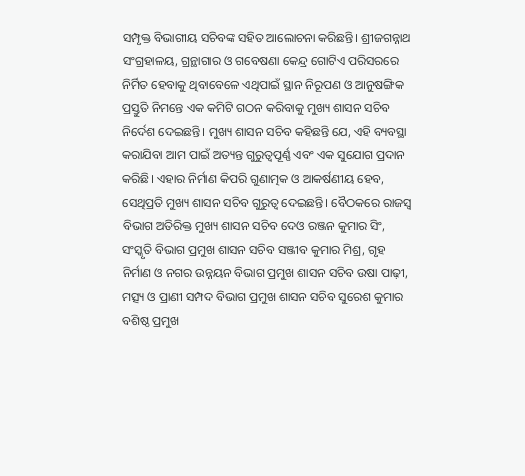ସମ୍ପୃକ୍ତ ବିଭାଗୀୟ ସଚିବଙ୍କ ସହିତ ଆଲୋଚନା କରିଛନ୍ତି। ଶ୍ରୀଜଗନ୍ନାଥ ସଂଗ୍ରହାଳୟ, ଗ୍ରନ୍ଥାଗାର ଓ ଗବେଷଣା କେନ୍ଦ୍ର ଗୋଟିଏ ପରିସରରେ ନିର୍ମିତ ହେବାକୁ ଥିବାବେଳେ ଏଥିପାଇଁ ସ୍ଥାନ ନିରୂପଣ ଓ ଆନୁଷଙ୍ଗିକ ପ୍ରସ୍ତୁତି ନିମନ୍ତେ ଏକ କମିଟି ଗଠନ କରିବାକୁ ମୁଖ୍ୟ ଶାସନ ସଚିବ ନିର୍ଦେଶ ଦେଇଛନ୍ତି। ମୁଖ୍ୟ ଶାସନ ସଚିବ କହିଛନ୍ତି ଯେ, ଏହି ବ୍ୟବସ୍ଥା କରାଯିବା ଆମ ପାଇଁ ଅତ୍ୟନ୍ତ ଗୁରୁତ୍ବପୂର୍ଣ୍ଣ ଏବଂ ଏକ ସୁଯୋଗ ପ୍ରଦାନ କରିଛି। ଏହାର ନିର୍ମାଣ କିପରି ଗୁଣାତ୍ମକ ଓ ଆକର୍ଷଣୀୟ ହେବ, ସେଥିପ୍ରତି ମୁଖ୍ୟ ଶାସନ ସଚିବ ଗୁରୁତ୍ବ ଦେଇଛନ୍ତି। ବୈଠକରେ ରାଜସ୍ବ ବିଭାଗ ଅତିରିକ୍ତ ମୁଖ୍ୟ ଶାସନ ସଚିବ ଦେଓ ରଞ୍ଜନ କୁମାର ସିଂ, ସଂସ୍କୃତି ବିଭାଗ ପ୍ରମୁଖ ଶାସନ ସଚିବ ସଞ୍ଜୀବ କୁମାର ମିଶ୍ର, ଗୃହ ନିର୍ମାଣ ଓ ନଗର ଉନ୍ନୟନ ବିଭାଗ ପ୍ରମୁଖ ଶାସନ ସଚିବ ଉଷା ପାଢ଼ୀ, ମତ୍ସ୍ୟ ଓ ପ୍ରାଣୀ ସମ୍ପଦ ବିଭାଗ ପ୍ରମୁଖ ଶାସନ ସଚିବ ସୁରେଶ କୁମାର ବଶିଷ୍ଠ ପ୍ରମୁଖ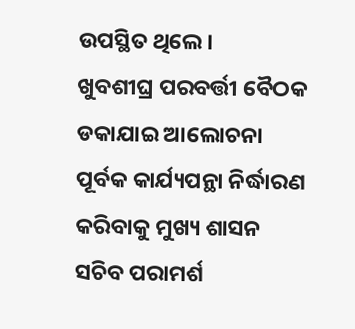ଉପସ୍ଥିତ ଥିଲେ।
ଖୁବଶୀଘ୍ର ପରବର୍ତ୍ତୀ ବୈଠକ ଡକାଯାଇ ଆଲୋଚନା ପୂର୍ବକ କାର୍ଯ୍ୟପନ୍ଥା ନିର୍ଦ୍ଧାରଣ କରିବାକୁ ମୁଖ୍ୟ ଶାସନ ସଚିବ ପରାମର୍ଶ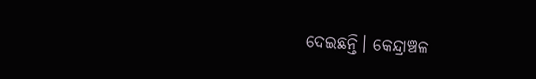ଦେଇଛନ୍ତି। କେନ୍ଦ୍ରାଞ୍ଚଳ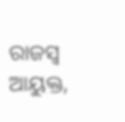ରାଜସ୍ବ ଆୟୁକ୍ତ,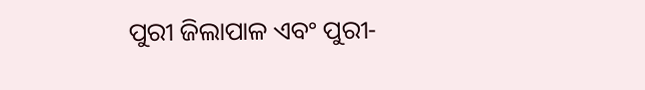ପୁରୀ ଜିଲାପାଳ ଏବଂ ପୁରୀ-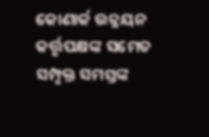କୋଣାର୍କ ଉନ୍ନୟନ କର୍ତ୍ତୃପକ୍ଷଙ୍କ ସମେତ ସମ୍ପୃକ୍ତ ସମସ୍ତଙ୍କ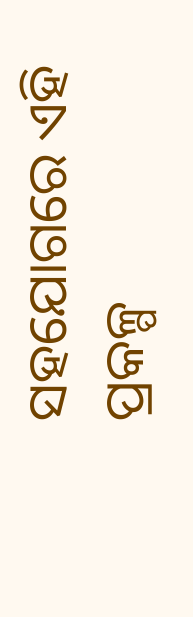ସହଯୋଗରେ ଏହି ପ୍ରକଳ୍ପ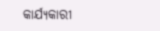କାର୍ଯ୍ୟକାରୀ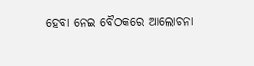ହେବା ନେଇ ବୈଠକରେ ଆଲୋଚନା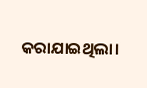କରାଯାଇଥିଲା।